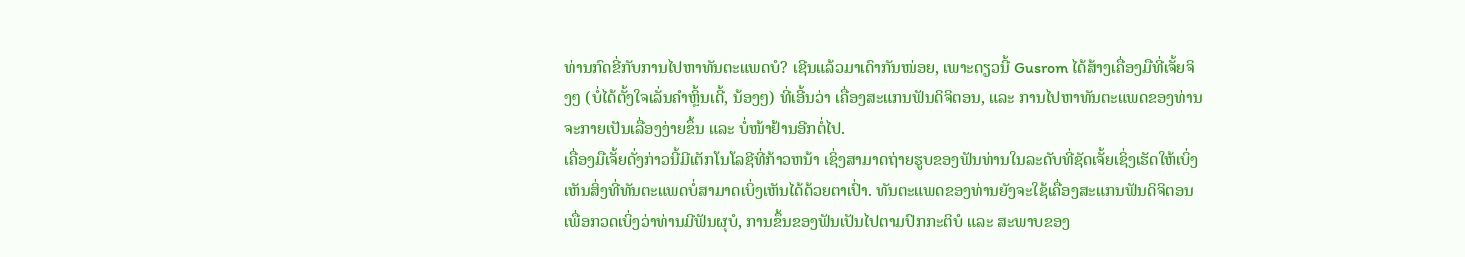ທ່ານກົດຂີ່ກັບການໄປຫາທັນຕະແພດບໍ? ເຊີນແລ້ວມາເດົາກັນໜ່ອຍ, ເພາະດຽວນີ້ Gusrom ໄດ້ສ້າງເຄື່ອງມືທີ່ເຈັ້ຍຈິງໆ (ບໍ່ໄດ້ຕັ້ງໃຈເລັ່ນຄຳຫຼິ້ນເດີ້, ນ້ອງໆ) ທີ່ເອີ້ນວ່າ ເຄື່ອງສະແກນຟັນດິຈິຕອນ, ແລະ ການໄປຫາທັນຕະແພດຂອງທ່ານຈະກາຍເປັນເລື່ອງງ່າຍຂຶ້ນ ແລະ ບໍ່ໜ້າຢ້ານອີກຕໍ່ໄປ.
ເຄື່ອງມືເຈັ້ຍດັ່ງກ່າວນີ້ມີເຕັກໂນໂລຊີທີ່ກ້າວຫນ້າ ເຊິ່ງສາມາດຖ່າຍຮູບຂອງຟັນທ່ານໃນລະດັບທີ່ຊັດເຈັ້ຍເຊິ່ງເຮັດໃຫ້ເບິ່ງເຫັນສິ່ງທີ່ທັນຕະແພດບໍ່ສາມາດເບິ່ງເຫັນໄດ້ດ້ວຍຕາເປົ່າ. ທັນຕະແພດຂອງທ່ານຍັງຈະໃຊ້ເຄື່ອງສະແກນຟັນດິຈິຕອນເພື່ອກວດເບິ່ງວ່າທ່ານມີຟັນຜຸບໍ, ການຂຶ້ນຂອງຟັນເປັນໄປຕາມປົກກະຕິບໍ ແລະ ສະພາບຂອງ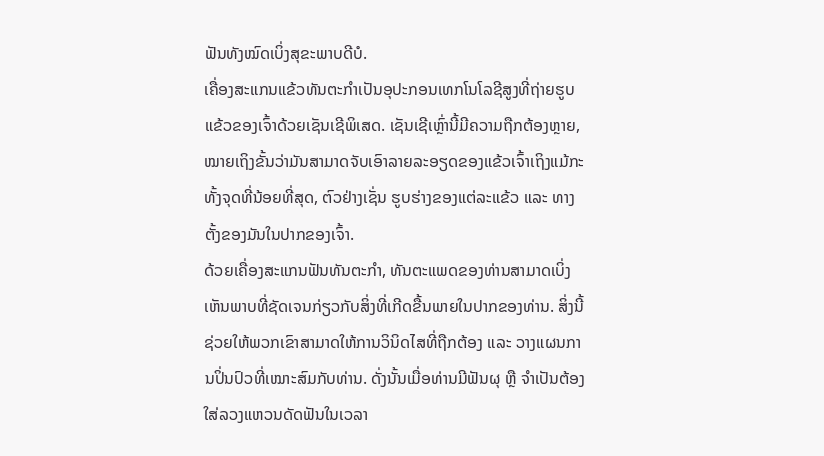ຟັນທັງໝົດເບິ່ງສຸຂະພາບດີບໍ.
ເຄື່ອງສະແກນແຂ້ວທັນຕະກໍາເປັນອຸປະກອນເທກໂນໂລຊີສູງທີ່ຖ່າຍຮູບແຂ້ວຂອງເຈົ້າດ້ວຍເຊັນເຊີພິເສດ. ເຊັນເຊີເຫຼົ່ານີ້ມີຄວາມຖືກຕ້ອງຫຼາຍ, ໝາຍເຖິງຂັ້ນວ່າມັນສາມາດຈັບເອົາລາຍລະອຽດຂອງແຂ້ວເຈົ້າເຖິງແມ້ກະທັ້ງຈຸດທີ່ນ້ອຍທີ່ສຸດ, ຕົວຢ່າງເຊັ່ນ ຮູບຮ່າງຂອງແຕ່ລະແຂ້ວ ແລະ ທາງຕັ້ງຂອງມັນໃນປາກຂອງເຈົ້າ.
ດ້ວຍເຄື່ອງສະແກນຟັນທັນຕະກໍາ, ທັນຕະແພດຂອງທ່ານສາມາດເບິ່ງເຫັນພາບທີ່ຊັດເຈນກ່ຽວກັບສິ່ງທີ່ເກີດຂື້ນພາຍໃນປາກຂອງທ່ານ. ສິ່ງນີ້ຊ່ວຍໃຫ້ພວກເຂົາສາມາດໃຫ້ການວິນິດໄສທີ່ຖືກຕ້ອງ ແລະ ວາງແຜນການປິ່ນປົວທີ່ເໝາະສົມກັບທ່ານ. ດັ່ງນັ້ນເມື່ອທ່ານມີຟັນຜຸ ຫຼື ຈໍາເປັນຕ້ອງໃສ່ລວງແຫວນດັດຟັນໃນເວລາ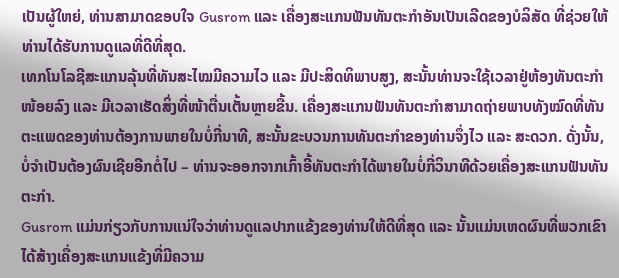ເປັນຜູ້ໃຫຍ່, ທ່ານສາມາດຂອບໃຈ Gusrom ແລະ ເຄື່ອງສະແກນຟັນທັນຕະກໍາອັນເປັນເລີດຂອງບໍລິສັດ ທີ່ຊ່ວຍໃຫ້ທ່ານໄດ້ຮັບການດູແລທີ່ດີທີ່ສຸດ.
ເທກໂນໂລຊີສະແກນລຸ້ນທີ່ທັນສະໄໝມີຄວາມໄວ ແລະ ມີປະສິດທິພາບສູງ, ສະນັ້ນທ່ານຈະໃຊ້ເວລາຢູ່ຫ້ອງທັນຕະກໍາໜ້ອຍລົງ ແລະ ມີເວລາເຮັດສິ່ງທີ່ໜ້າຕື່ນເຕັ້ນຫຼາຍຂື້ນ. ເຄື່ອງສະແກນຟັນທັນຕະກໍາສາມາດຖ່າຍພາບທັງໝົດທີ່ທັນຕະແພດຂອງທ່ານຕ້ອງການພາຍໃນບໍ່ກີ່ນາທີ, ສະນັ້ນຂະບວນການທັນຕະກໍາຂອງທ່ານຈຶ່ງໄວ ແລະ ສະດວກ. ດັ່ງນັ້ນ, ບໍ່ຈໍາເປັນຕ້ອງຜົນເຊີຍອີກຕໍ່ໄປ – ທ່ານຈະອອກຈາກເກົ້າອີ້ທັນຕະກໍາໄດ້ພາຍໃນບໍ່ກີ່ວິນາທີດ້ວຍເຄື່ອງສະແກນຟັນທັນຕະກໍາ.
Gusrom ແມ່ນກ່ຽວກັບການແນ່ໃຈວ່າທ່ານດູແລປາກແຂ້ງຂອງທ່ານໃຫ້ດີທີ່ສຸດ ແລະ ນັ້ນແມ່ນເຫດຜົນທີ່ພວກເຂົາໄດ້ສ້າງເຄື່ອງສະແກນແຂ້ງທີ່ມີຄວາມ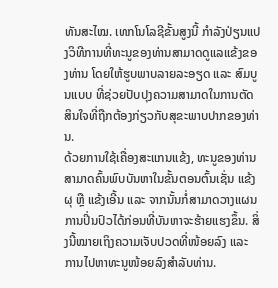ທັນສະໄໝ. ເທກໂນໂລຊີຂັ້ນສູງນີ້ ກຳລັງປ່ຽນແປງວິທີການທີ່ທະນູຂອງທ່ານສາມາດດູແລແຂ້ງຂອງທ່ານ ໂດຍໃຫ້ຮູບພາບລາຍລະອຽດ ແລະ ສົມບູນແບບ ທີ່ຊ່ວຍປັບປຸງຄວາມສາມາດໃນການຕັດສິນໃຈທີ່ຖືກຕ້ອງກ່ຽວກັບສຸຂະພາບປາກຂອງທ່ານ.
ດ້ວຍການໃຊ້ເຄື່ອງສະແກນແຂ້ງ, ທະນູຂອງທ່ານສາມາດຄົ້ນພົບບັນຫາໃນຂັ້ນຕອນຕົ້ນເຊັ່ນ ແຂ້ງຜຸ ຫຼື ແຂ້ງເອີ້ນ ແລະ ຈາກນັ້ນກໍ່ສາມາດວາງແຜນການປິ່ນປົວໄດ້ກ່ອນທີ່ບັນຫາຈະຮ້າຍແຮງຂຶ້ນ. ສິ່ງນີ້ໝາຍເຖິງຄວາມເຈັບປວດທີ່ໜ້ອຍລົງ ແລະ ການໄປຫາທະນູໜ້ອຍລົງສຳລັບທ່ານ.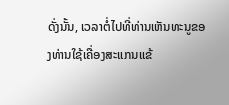ດັ່ງນັ້ນ, ເວລາຕໍ່ໄປທີ່ທ່ານເຫັນທະນູຂອງທ່ານໃຊ້ເຄື່ອງສະແກນແຂ້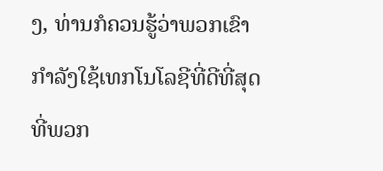ງ, ທ່ານກໍຄວນຮູ້ວ່າພວກເຂົາກຳລັງໃຊ້ເທກໂນໂລຊີທີ່ດີທີ່ສຸດທີ່ພວກ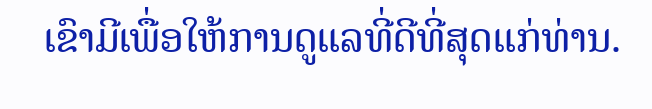ເຂົາມີເພື່ອໃຫ້ການດູແລທີ່ດີທີ່ສຸດແກ່ທ່ານ.